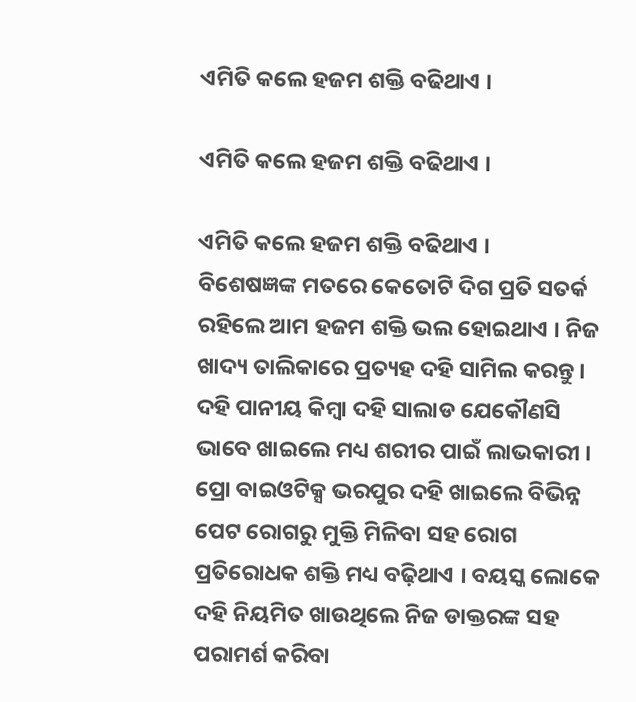ଏମିତି କଲେ ହଜମ ଶକ୍ତି ବଢିଥାଏ ।

ଏମିତି କଲେ ହଜମ ଶକ୍ତି ବଢିଥାଏ ।

ଏମିତି କଲେ ହଜମ ଶକ୍ତି ବଢିଥାଏ ।
ବିଶେଷଜ୍ଞଙ୍କ ମତରେ କେତୋଟି ଦିଗ ପ୍ରତି ସତର୍କ ରହିଲେ ଆମ ହଜମ ଶକ୍ତି ଭଲ ହୋଇଥାଏ । ନିଜ ଖାଦ୍ୟ ତାଲିକାରେ ପ୍ରତ୍ୟହ ଦହି ସାମିଲ କରନ୍ତୁ । ଦହି ପାନୀୟ କିମ୍ବା ଦହି ସାଲାଡ ଯେକୌଣସି ଭାବେ ଖାଇଲେ ମଧ୍ୟ ଶରୀର ପାଇଁ ଲାଭକାରୀ । ପ୍ରୋ ବାଇଓଟିକ୍ସ ଭରପୁର ଦହି ଖାଇଲେ ବିଭିନ୍ନ ପେଟ ରୋଗରୁ ମୁକ୍ତି ମିଳିବା ସହ ରୋଗ ପ୍ରତିରୋଧକ ଶକ୍ତି ମଧ୍ୟ ବଢ଼ିଥାଏ । ବୟସ୍କ ଲୋକେ ଦହି ନିୟମିତ ଖାଉଥିଲେ ନିଜ ଡାକ୍ତରଙ୍କ ସହ ପରାମର୍ଶ କରିବା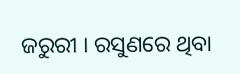ଜରୁରୀ । ରସୁଣରେ ଥିବା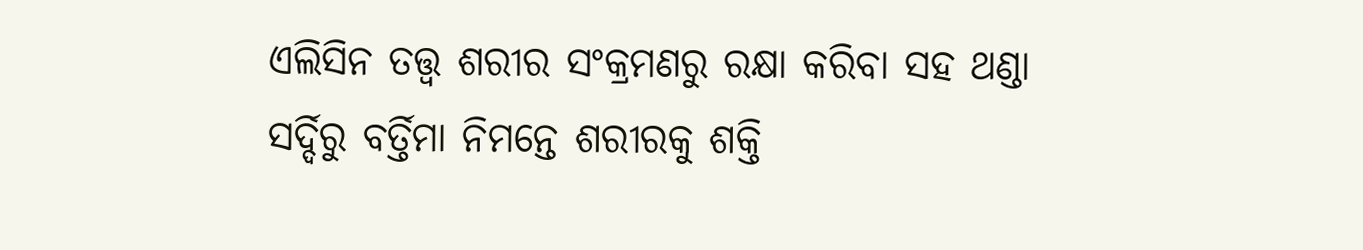ଏଲିସିନ ତତ୍ତ୍ୱ ଶରୀର ସଂକ୍ରମଣରୁ ରକ୍ଷା କରିବା ସହ ଥଣ୍ଡା ସର୍ଦ୍ଦିରୁ ବର୍ତ୍ତିମା ନିମନ୍ତେ ଶରୀରକୁ ଶକ୍ତି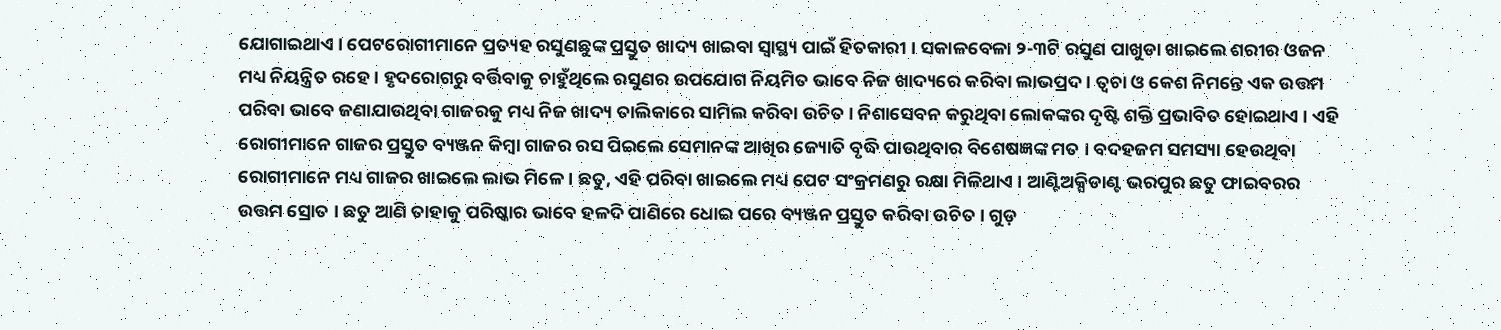ଯୋଗାଇଥାଏ । ପେଟରୋଗୀମାନେ ପ୍ରତ୍ୟହ ରସୁଣଛୁଙ୍କ ପ୍ରସ୍ତୁତ ଖାଦ୍ୟ ଖାଇବା ସ୍ୱାସ୍ଥ୍ୟ ପାଇଁ ହିତକାରୀ । ସକାଳବେଳା ୨-୩ଟି ରସୁଣ ପାଖୁଡା ଖାଇଲେ ଶରୀର ଓଜନ ମଧ୍ୟ ନିୟନ୍ତ୍ରିତ ରହେ । ହୃଦରୋଗରୁ ବର୍ତ୍ତିବାକୁ ଚାହୁଁଥିଲେ ରସୁଣର ଉପଯୋଗ ନିୟମିତ ଭାବେ ନିଜ ଖାଦ୍ୟରେ କରିବା ଲାଭପ୍ରଦ । ତ୍ୱଚା ଓ କେଶ ନିମନ୍ତେ ଏକ ଉତ୍ତମ ପରିବା ଭାବେ ଜଣାଯାଉଥିବା ଗାଜରକୁ ମଧ୍ୟ ନିଜ ଖାଦ୍ୟ ତାଲିକାରେ ସାମିଲ କରିବା ଉଚିତ । ନିଶାସେବନ କରୁଥିବା ଲୋକଙ୍କର ଦୃଷ୍ଟି ଶକ୍ତି ପ୍ରଭାବିତ ହୋଇଥାଏ । ଏହି ରୋଗୀମାନେ ଗାଜର ପ୍ରସ୍ତୁତ ବ୍ୟଞ୍ଜନ କିମ୍ବା ଗାଜର ରସ ପିଇଲେ ସେମାନଙ୍କ ଆଖିର ଜ୍ୟୋତି ବୃଦ୍ଧି ପାଉଥିବାର ବିଶେଷଜ୍ଞଙ୍କ ମତ । ବଦହଜମ ସମସ୍ୟା ହେଉଥିବା ରୋଗୀମାନେ ମଧ୍ୟ ଗାଜର ଖାଇଲେ ଲାଭ ମିଳେ । ଛତୁ, ଏହି ପରିବା ଖାଇଲେ ମଧ୍ୟ ପେଟ ସଂକ୍ରମଣରୁ ରକ୍ଷା ମିଳିଥାଏ । ଆଣ୍ଟିଅକ୍ସିଡାଣ୍ଟ ଭରପୁର ଛତୁ ଫାଇବରର ଉତ୍ତମ ସ୍ରୋତ । ଛତୁ ଆଣି ତାହାକୁ ପରିଷ୍କାର ଭାବେ ହଳଦି ପାଣିରେ ଧୋଇ ପରେ ବ୍ୟଞ୍ଜନ ପ୍ରସ୍ତୁତ କରିବା ଉଚିତ । ଗୁଡ଼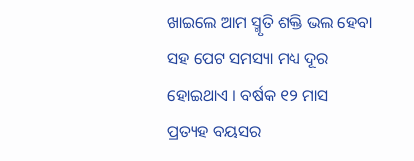ଖାଇଲେ ଆମ ସ୍ମୃତି ଶକ୍ତି ଭଲ ହେବା ସହ ପେଟ ସମସ୍ୟା ମଧ୍ୟ ଦୂର ହୋଇଥାଏ । ବର୍ଷକ ୧୨ ମାସ ପ୍ରତ୍ୟହ ବୟସର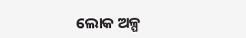ଲୋକ ଅଳ୍ପ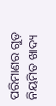ପରିମାଣର ଗୁଡ଼ ନିୟମିତ ଖାଦ୍ୟ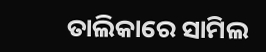ତାଲିକାରେ ସାମିଲ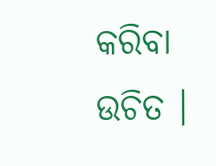କରିବା ଉଚିତ ।